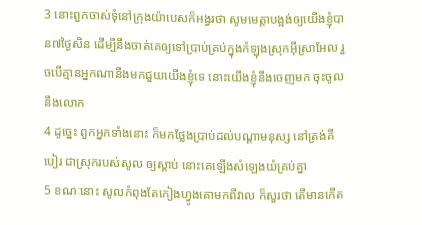3 នោះពួកចាស់ទុំនៅក្រុងយ៉ាបេសក៏អង្វរថា សូមមេត្តាបង្អង់ឲ្យយើងខ្ញុំបាន៧ថ្ងៃសិន ដើម្បីនឹងចាត់គេឲ្យទៅប្រាប់គ្រប់ក្នុងកំឡុងស្រុកអ៊ីស្រាអែល រួចបើគ្មានអ្នកណានឹងមកជួយយើងខ្ញុំទេ នោះយើងខ្ញុំនឹងចេញមក ចុះចូលនឹងលោក
4 ដូច្នេះ ពួកអ្នកទាំងនោះ ក៏មកថ្លែងប្រាប់ដល់បណ្តាមនុស្ស នៅត្រង់គីបៀរ ជាស្រុករបស់សូល ឲ្យស្តាប់ នោះគេឡើងសំឡេងយំគ្រប់គ្នា
5 ខណៈនោះ សូលកំពុងតែកៀងហ្វូងគោមកពីវាល ក៏សួរថា តើមានកើត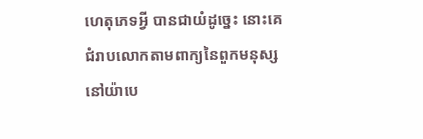ហេតុភេទអ្វី បានជាយំដូច្នេះ នោះគេជំរាបលោកតាមពាក្យនៃពួកមនុស្សនៅយ៉ាបេ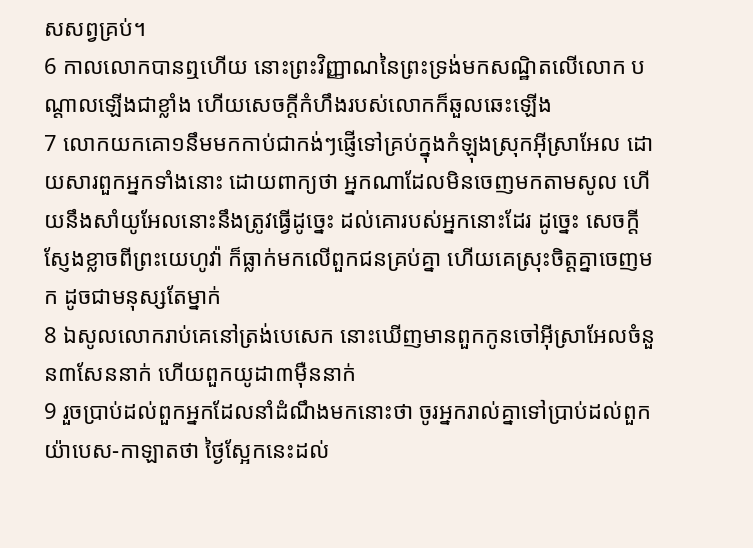សសព្វគ្រប់។
6 កាលលោកបានឮហើយ នោះព្រះវិញ្ញាណនៃព្រះទ្រង់មកសណ្ឋិតលើលោក បណ្តាលឡើងជាខ្លាំង ហើយសេចក្តីកំហឹងរបស់លោកក៏ឆួលឆេះឡើង
7 លោកយកគោ១នឹមមកកាប់ជាកង់ៗផ្ញើទៅគ្រប់ក្នុងកំឡុងស្រុកអ៊ីស្រាអែល ដោយសារពួកអ្នកទាំងនោះ ដោយពាក្យថា អ្នកណាដែលមិនចេញមកតាមសូល ហើយនឹងសាំយូអែលនោះនឹងត្រូវធ្វើដូច្នេះ ដល់គោរបស់អ្នកនោះដែរ ដូច្នេះ សេចក្តីស្ញែងខ្លាចពីព្រះយេហូវ៉ា ក៏ធ្លាក់មកលើពួកជនគ្រប់គ្នា ហើយគេស្រុះចិត្តគ្នាចេញមក ដូចជាមនុស្សតែម្នាក់
8 ឯសូលលោករាប់គេនៅត្រង់បេសេក នោះឃើញមានពួកកូនចៅអ៊ីស្រាអែលចំនួន៣សែននាក់ ហើយពួកយូដា៣ម៉ឺននាក់
9 រួចប្រាប់ដល់ពួកអ្នកដែលនាំដំណឹងមកនោះថា ចូរអ្នករាល់គ្នាទៅប្រាប់ដល់ពួកយ៉ាបេស-កាឡាតថា ថ្ងៃស្អែកនេះដល់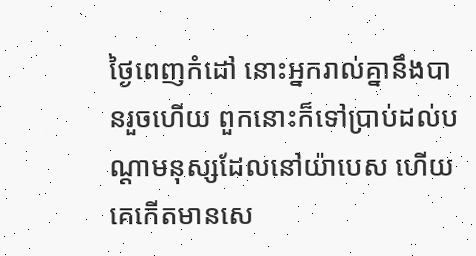ថ្ងៃពេញកំដៅ នោះអ្នករាល់គ្នានឹងបានរួចហើយ ពួកនោះក៏ទៅប្រាប់ដល់បណ្តាមនុស្សដែលនៅយ៉ាបេស ហើយគេកើតមានសេ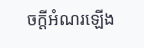ចក្តីអំណរឡើង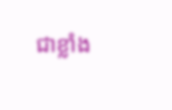ជាខ្លាំង